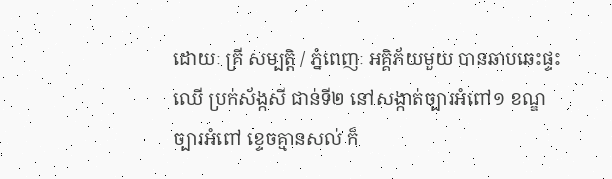ដោយៈ គ្រី សម្បត្តិ / ភ្នំពេញៈ អគ្គិភ័យមួយ បានឆាបឆេះផ្ទះឈើ ប្រក់ស័ង្កសី ជាន់ទី២ នៅសង្កាត់ច្បារអំពៅ១ ខណ្ឌច្បារអំពៅ ខ្ទេចគ្មានសល់ ក៏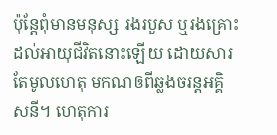ប៉ុន្តែពុំមានមនុស្ស រងរបួស ឬរងគ្រោះដល់អាយុជីវិតនោះឡើយ ដោយសារតែមូលហេតុ មកណឲពីឆ្លងចរន្តអគ្គិសនី។ ហេតុការ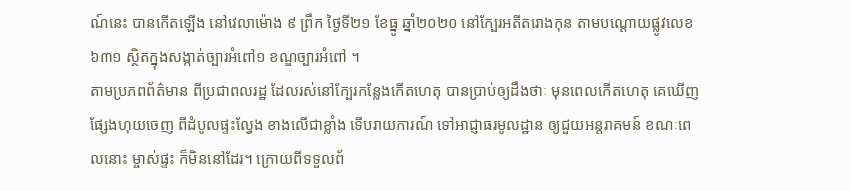ណ៍នេះ បានកើតឡើង នៅវេលាម៉ោង ៩ ព្រឹក ថ្ងៃទី២១ ខែធ្នូ ឆ្នាំ២០២០ នៅក្បែរអតីតរោងកុន តាមបណ្ដោយផ្លូវលេខ ៦៣១ ស្ថិតក្នុងសង្កាត់ច្បារអំពៅ១ ខណ្ឌច្បារអំពៅ ។
តាមប្រភពព័ត៌មាន ពីប្រជាពលរដ្ឋ ដែលរស់នៅក្បែរកន្លែងកើតហេតុ បានប្រាប់ឲ្យដឹងថាៈ មុនពេលកើតហេតុ គេឃើញផ្សែងហុយចេញ ពីដំបូលផ្ទះល្វែង ខាងលើជាខ្លាំង ទើបរាយការណ៍ ទៅអាជ្ញាធរមូលដ្ឋាន ឲ្យជួយអន្តរាគមន៍ ខណៈពេលនោះ ម្ចាស់ផ្ទះ ក៏មិននៅដែរ។ ក្រោយពីទទួលព័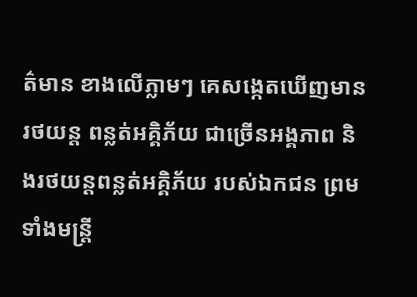ត៌មាន ខាងលើភ្លាមៗ គេសង្កេតឃើញមានរថយន្ត ពន្លត់អគ្គិភ័យ ជាច្រើនអង្គភាព និងរថយន្តពន្លត់អគ្គិភ័យ របស់ឯកជន ព្រមទាំងមន្ត្រី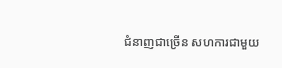ជំនាញជាច្រើន សហការជាមួយ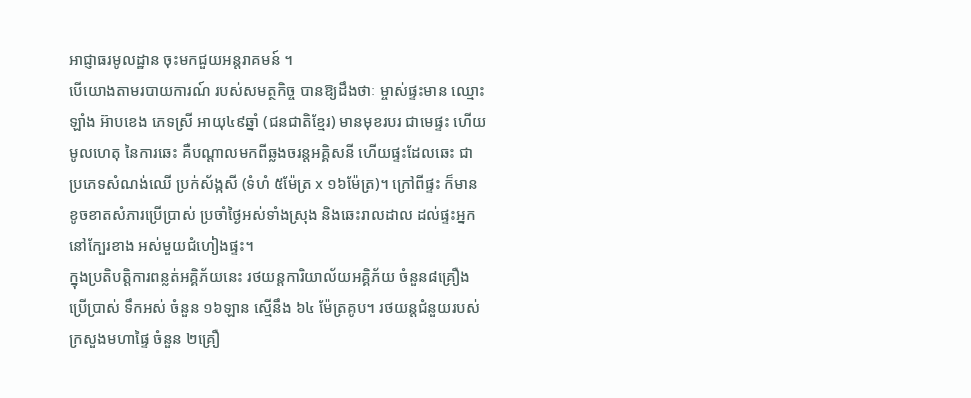អាជ្ញាធរមូលដ្ឋាន ចុះមកជួយអន្តរាគមន៍ ។
បើយោងតាមរបាយការណ៍ របស់សមត្ថកិច្ច បានឱ្យដឹងថាៈ ម្ចាស់ផ្ទះមាន ឈ្មោះ ឡាំង អ៊ាបខេង ភេទស្រី អាយុ៤៩ឆ្នាំ (ជនជាតិខ្មែរ) មានមុខរបរ ជាមេផ្ទះ ហើយមូលហេតុ នៃការឆេះ គឺបណ្តាលមកពីឆ្លងចរន្តអគ្គិសនី ហើយផ្ទះដែលឆេះ ជាប្រភេទសំណង់ឈើ ប្រក់ស័ង្កសី (ទំហំ ៥ម៉ែត្រ x ១៦ម៉ែត្រ)។ ក្រៅពីផ្ទះ ក៏មានខូចខាតសំភារប្រើប្រាស់ ប្រចាំថ្ងៃអស់ទាំងស្រុង និងឆេះរាលដាល ដល់ផ្ទះអ្នកនៅក្បែរខាង អស់មួយជំហៀងផ្ទះ។
ក្នុងប្រតិបត្តិការពន្លត់អគ្គិភ័យនេះ រថយន្តការិយាល័យអគ្គិភ័យ ចំនួន៨គ្រឿងប្រើប្រាស់ ទឹកអស់ ចំនួន ១៦ឡាន ស្មើនឹង ៦៤ ម៉ែត្រគូប។ រថយន្តជំនួយរបស់ ក្រសួងមហាផ្ទៃ ចំនួន ២គ្រឿ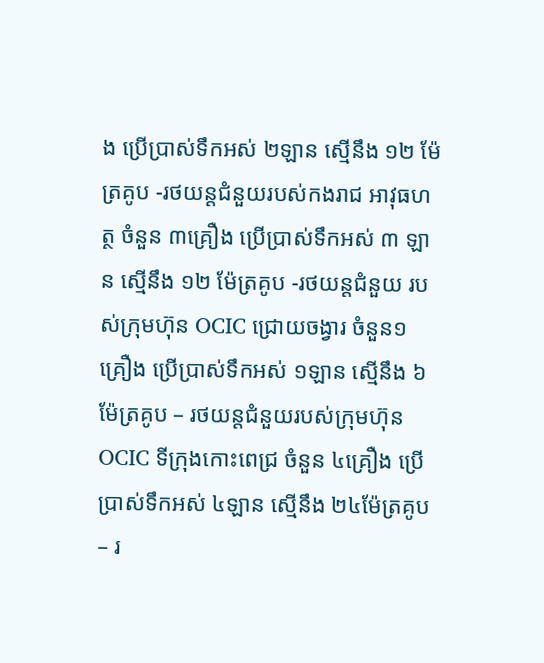ង ប្រើប្រាស់ទឹកអស់ ២ឡាន ស្មើនឹង ១២ ម៉ែត្រគូប -រថយន្តជំនួយរបស់កងរាជ អាវុធហត្ថ ចំនួន ៣គ្រឿង ប្រើប្រាស់ទឹកអស់ ៣ ឡាន ស្មើនឹង ១២ ម៉ែត្រគូប -រថយន្តជំនួយ របស់ក្រុមហ៊ុន OCIC ជ្រោយចង្វារ ចំនួន១គ្រឿង ប្រើប្រាស់ទឹកអស់ ១ឡាន ស្មើនឹង ៦ម៉ែត្រគូប – រថយន្តជំនួយរបស់ក្រុមហ៊ុន OCIC ទីក្រុងកោះពេជ្រ ចំនួន ៤គ្រឿង ប្រើប្រាស់ទឹកអស់ ៤ឡាន ស្មើនឹង ២៤ម៉ែត្រគូប – រ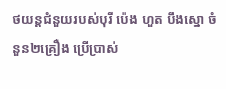ថយន្តជំនួយរបស់បុរី ប៉េង ហួត បឹងស្នោ ចំនួន២គ្រឿង ប្រើប្រាស់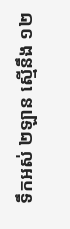ទឹកអស់ ២ឡាន ស្មើនឹង ១២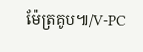ម៉ែត្រគូប៕/V-PC